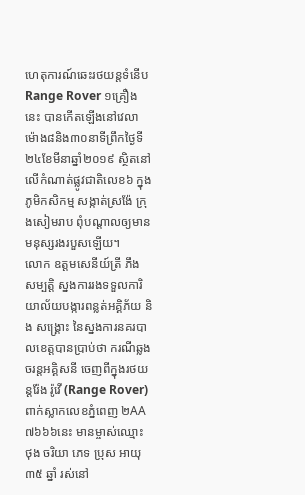ហេតុការណ៍ឆេះរថយន្តទំនើប Range Rover ១គ្រឿងនេះ បានកើតឡើងនៅវេលាម៉ោង៨និង៣០នាទីព្រឹកថ្ងៃទី២៤ខែមីនាឆ្នាំ២០១៩ ស្ថិតនៅលើកំណាត់ផ្លូវជាតិលេខ៦ ក្នុងភូមិកសិកម្ម សង្កាត់ស្រង៉ែ ក្រុងសៀមរាប ពុំបណ្ដាលឲ្យមានមនុស្សរងរបួសឡើយ។
លោក ឧត្តមសេនីយ៍ត្រី ភឹង សម្បត្តិ ស្នងការរងទទួលការិយាល័យបង្ការពន្លត់អគ្គិភ័យ និង សង្គ្រោះ នៃស្នងការនគរបាលខេត្តបានប្រាប់ថា ករណីឆ្លងចរន្តអគ្គិសនី ចេញពីក្នុងរថយន្តរ៉ែង រ៉ូវើ (Range Rover) ពាក់ស្លាកលេខភ្នំពេញ ២AA ៧៦៦៦នេះ មានម្ចាស់ឈ្មោះ ថុង ចរិយា ភេទ ប្រុស អាយុ ៣៥ ឆ្នាំ រស់នៅ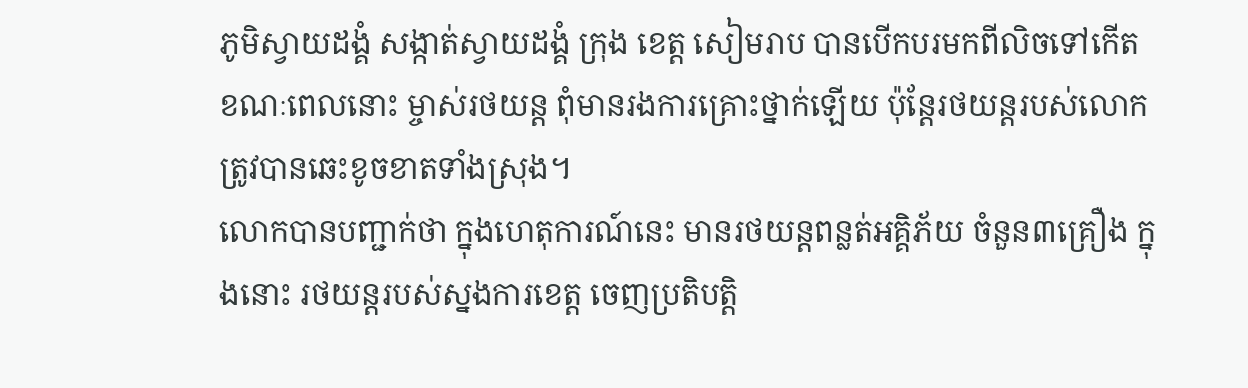ភូមិស្វាយដង្គំ សង្កាត់ស្វាយដង្គំ ក្រុង ខេត្ត សៀមរាប បានបើកបរមកពីលិចទៅកើត ខណៈពេលនោះ ម្ចាស់រថយន្ត ពុំមានរងការគ្រោះថ្នាក់ឡើយ ប៉ុន្តែរថយន្តរបស់លោកត្រូវបានឆេះខូចខាតទាំងស្រុង។
លោកបានបញ្ជាក់ថា ក្នុងហេតុការណ៍នេះ មានរថយន្តពន្លត់អគ្គិភ័យ ចំនួន៣គ្រឿង ក្នុងនោះ រថយន្តរបស់ស្នងការខេត្ត ចេញប្រតិបត្តិ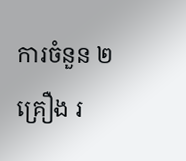ការចំនួន ២គ្រឿង រ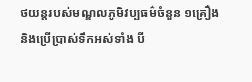ថយន្តរបស់មណ្ឌលភូមិវប្បធម៌ចំនួន ១គ្រឿង និងប្រើប្រាស់ទឹកអស់ទាំង បី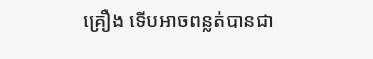គ្រឿង ទើបអាចពន្លត់បានជា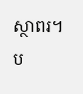ស្ថាពរ។
ប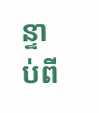ន្ទាប់ពី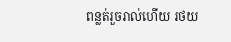ពន្លត់រួចរាល់ហើយ រថយ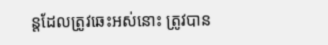ន្តដែលត្រូវឆេះអស់នោះ ត្រូវបាន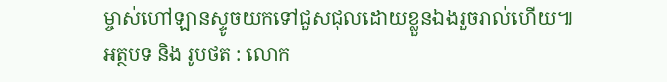ម្ចាស់ហៅឡានស្ទូចយកទៅជួសជុលដោយខ្លួនឯងរួចរាល់ហើយ៕
អត្ថបទ និង រូបថត : លោក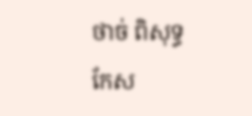ថាច់ ពិសុទ្ធ
កែស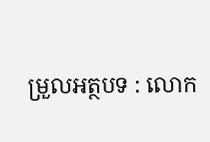ម្រួលអត្ថបទ : លោក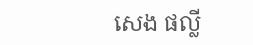សេង ផល្លី